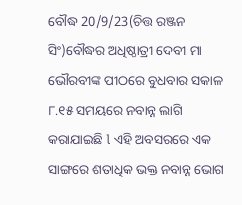ବୌଦ୍ଧ 20/9/23(ଚିତ୍ତ ରଞ୍ଜନ ସିଂ)ବୌଦ୍ଧର ଅଧିଷ୍ଠାତ୍ରୀ ଦେବୀ ମା ଭୌରବୀଙ୍କ ପୀଠରେ ବୁଧବାର ସକାଳ ୮.୧୫ ସମୟରେ ନବାନ୍ନ ଲାଗି କରାଯାଇଛି l ଏହି ଅବସରରେ ଏକ ସାଙ୍ଗରେ ଶତାଧିକ ଭକ୍ତ ନବାନ୍ନ ଭୋଗ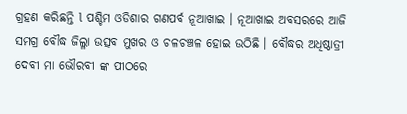ଗ୍ରହଣ କରିଛନ୍ତି l ପଶ୍ଚିମ ଓଡିଶାର ଗଣପର୍ବ ନୂଆଖାଇ । ନୂଆଖାଇ ଅବସରରେ ଆଜି ସମଗ୍ର ବୌଦ୍ଧ ଜିଲ୍ଳା ଉତ୍ସବ ମୁଖର ଓ ଚଳଚଞ୍ଚଳ ହୋଇ ଉଠିଛି । ବୌଦ୍ଧର ଅଧିଷ୍ଠାତ୍ରୀ ଦେବୀ ମା ଭୌରବୀ ଙ୍କ ପୀଠରେ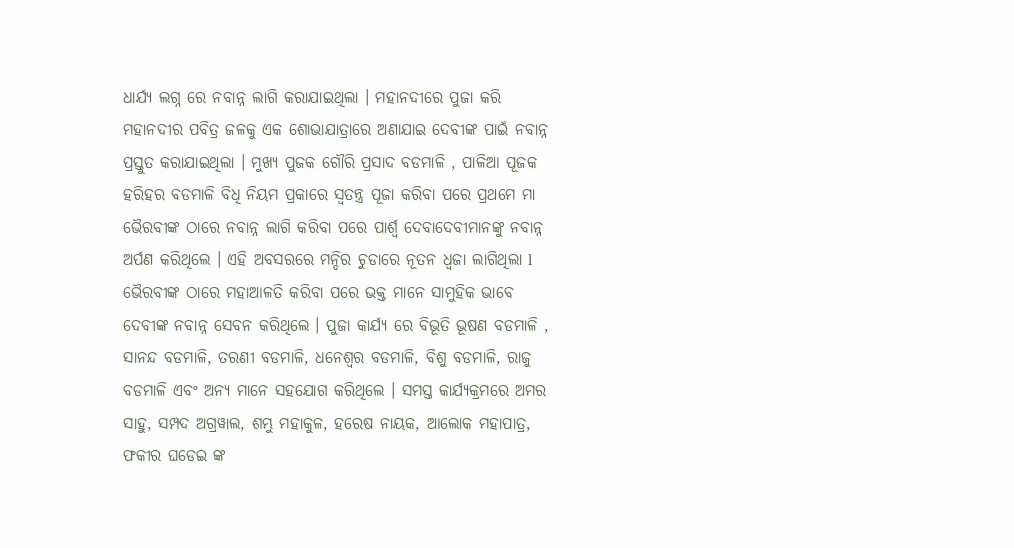ଧାର୍ଯ୍ୟ ଲଗ୍ନ ରେ ନବାନ୍ନ ଲାଗି କରାଯାଇଥିଲା । ମହାନଦୀରେ ପୁଜା କରି ମହାନଦୀର ପବିତ୍ର ଜଳକୁ ଏକ ଶୋଭାଯାତ୍ରାରେ ଅଣାଯାଇ ଦେବୀଙ୍କ ପାଇଁ ନବାନ୍ନ ପ୍ରସ୍ତୁତ କରାଯାଇଥିଲା । ମୁଖ୍ୟ ପୁଜକ ଗୌରି ପ୍ରସାଦ ବଡମାଳି , ପାଳିଆ ପୂଜକ ହରିହର ବଡମାଳି ବିଧି ନିୟମ ପ୍ରକାରେ ସ୍ୱତନ୍ତ୍ର ପୂଜା କରିବା ପରେ ପ୍ରଥମେ ମା ଭୈରବୀଙ୍କ ଠାରେ ନବାନ୍ନ ଲାଗି କରିବା ପରେ ପାର୍ଶ୍ୱ ଦେବାଦେବୀମାନଙ୍କୁ ନବାନ୍ନ ଅର୍ପଣ କରିଥିଲେ । ଏହି ଅବସରରେ ମନ୍ଦିର ଚୁଡାରେ ନୂତନ ଧ୍ବଜା ଲାଗିଥିଲା l ଭୈରବୀଙ୍କ ଠାରେ ମହାଆଳତି କରିବା ପରେ ଭକ୍ତ ମାନେ ସାମୁହିକ ଭାବେ ଦେବୀଙ୍କ ନବାନ୍ନ ସେବନ କରିଥିଲେ । ପୁଜା କାର୍ଯ୍ୟ ରେ ବିଭୂତି ଭୂଷଣ ବଡମାଳି , ସାନନ୍ଦ ବଡମାଳି, ତରଣୀ ବଡମାଳି, ଧନେଶ୍ୱର ବଡମାଳି, ବିଶୁ ବଡମାଳି, ରାଜୁ ବଡମାଳି ଏବଂ ଅନ୍ୟ ମାନେ ସହଯୋଗ କରିଥିଲେ । ସମସ୍ତ କାର୍ଯ୍ୟକ୍ରମରେ ଅମର ସାହୁ, ସମ୍ପଦ ଅଗ୍ରୱାଲ, ଶମ୍ଭୁ ମହାକୁଳ, ହରେଷ ନାୟକ, ଆଲୋକ ମହାପାତ୍ର, ଫକୀର ଘଡେଇ ଙ୍କ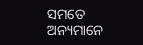ସମତେ ଅନ୍ୟମାନେ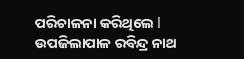ପରିଚାଳନା କରିଥିଲେ l ଉପଜିଲାପାଳ ରବିନ୍ଦ୍ର ନାଥ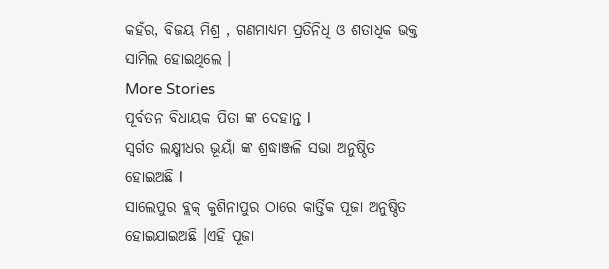କହଁର, ବିଜୟ ମିଶ୍ର , ଗଣମାଧ୍ୟମ ପ୍ରତିନିଧି ଓ ଶତାଧିକ ଭକ୍ତ ସାମିଲ ହୋଇଥିଲେ ।
More Stories
ପୂର୍ବତନ ବିଧାୟକ ପିତା ଙ୍କ ଦେହାନ୍ତ l
ସ୍ବର୍ଗତ ଲକ୍ଷ୍ମୀଧର ଭୂୟାଁ ଙ୍କ ଶ୍ରଦ୍ଧାଞ୍ଜଳି ସଭା ଅନୁଷ୍ଠିତ ହୋଇଅଛି l
ସାଲେପୁର ବ୍ଲକ୍ କୁଶିନାପୁର ଠାରେ କାର୍ତ୍ତିକ ପୂଜା ଅନୁଷ୍ଠିତ ହୋଇଯାଇଅଛି ।ଏହି ପୂଜା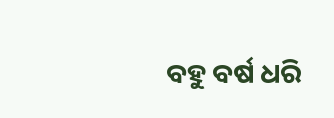ବହୁ ବର୍ଷ ଧରି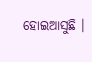ହୋଇଆସୁଛି ।